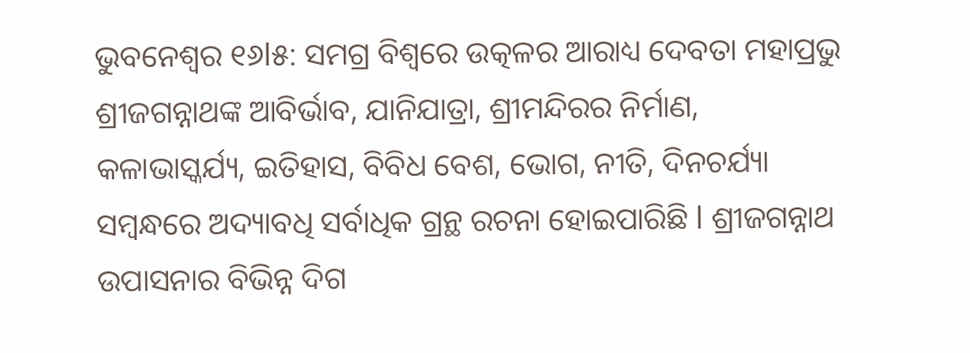ଭୁବନେଶ୍ୱର ୧୬l୫: ସମଗ୍ର ବିଶ୍ୱରେ ଉତ୍କଳର ଆରାଧ୍ୟ ଦେବତା ମହାପ୍ରଭୁ ଶ୍ରୀଜଗନ୍ନାଥଙ୍କ ଆବିର୍ଭାବ, ଯାନିଯାତ୍ରା, ଶ୍ରୀମନ୍ଦିରର ନିର୍ମାଣ, କଳାଭାସ୍କର୍ଯ୍ୟ, ଇତିହାସ, ବିବିଧ ବେଶ, ଭୋଗ, ନୀତି, ଦିନଚର୍ଯ୍ୟା ସମ୍ବନ୍ଧରେ ଅଦ୍ୟାବଧି ସର୍ବାଧିକ ଗ୍ରନ୍ଥ ରଚନା ହୋଇପାରିଛି l ଶ୍ରୀଜଗନ୍ନାଥ ଉପାସନାର ବିଭିନ୍ନ ଦିଗ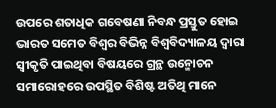ଉପରେ ଶତାଧିକ ଗବେଷଣା ନିବନ୍ଧ ପ୍ରସ୍ତୁତ ହୋଇ ଭାରତ ସମେତ ବିଶ୍ୱର ବିଭିନ୍ନ ବିଶ୍ୱବିଦ୍ୟାଳୟ ଦ୍ୱାରା ସ୍ୱୀକୃତି ପାଇଥିବା ବିଷୟରେ ଗ୍ରନ୍ଥ ଉନ୍ମୋଚନ ସମାରୋହରେ ଉପସ୍ଥିତ ବିଶିଷ୍ଟ ଅତିଥି ମାନେ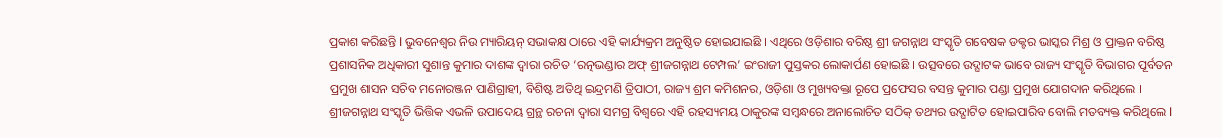ପ୍ରକାଶ କରିଛନ୍ତି l ଭୁବନେଶ୍ୱର ନିଉ ମ୍ୟାରିୟନ୍ ସଭାକକ୍ଷ ଠାରେ ଏହି କାର୍ଯ୍ୟକ୍ରମ ଅନୁଷ୍ଠିତ ହୋଇଯାଇଛି । ଏଥିରେ ଓଡ଼ିଶାର ବରିଷ୍ଠ ଶ୍ରୀ ଜଗନ୍ନାଥ ସଂସ୍କୃତି ଗବେଷକ ଡକ୍ଟର ଭାସ୍କର ମିଶ୍ର ଓ ପ୍ରାକ୍ତନ ବରିଷ୍ଠ ପ୍ରଶାସନିକ ଅଧିକାରୀ ସୁଶାନ୍ତ କୁମାର ଦାଶଙ୍କ ଦ୍ୱାରା ରଚିତ ‘ରତ୍ନଭଣ୍ଡାର ଅଫ୍ ଶ୍ରୀଜଗନ୍ନାଥ ଟେମ୍ପଲ’ ଇଂରାଜୀ ପୁସ୍ତକର ଲୋକାର୍ପଣ ହୋଇଛି । ଉତ୍ସବରେ ଉଦ୍ଘାଟକ ଭାବେ ରାଜ୍ୟ ସଂସ୍କୃତି ବିଭାଗର ପୂର୍ବତନ ପ୍ରମୁଖ ଶାସନ ସଚିବ ମନୋରଞ୍ଜନ ପାଣିଗ୍ରାହୀ, ବିଶିଷ୍ଟ ଅତିଥି ଇନ୍ଦ୍ରମଣି ତ୍ରିପାଠୀ, ରାଜ୍ୟ ଶ୍ରମ କମିଶନର, ଓଡ଼ିଶା ଓ ମୁଖ୍ୟବକ୍ତା ରୂପେ ପ୍ରଫେସର ବସନ୍ତ କୁମାର ପଣ୍ଡା ପ୍ରମୁଖ ଯୋଗଦାନ କରିଥିଲେ । ଶ୍ରୀଜଗନ୍ନାଥ ସଂସ୍କୃତି ଭିତ୍ତିକ ଏଭଳି ଉପାଦେୟ ଗ୍ରନ୍ଥ ରଚନା ଦ୍ୱାରା ସମଗ୍ର ବିଶ୍ୱରେ ଏହି ରହସ୍ୟମୟ ଠାକୁରଙ୍କ ସମ୍ବନ୍ଧରେ ଅନାଲୋଚିତ ସଠିକ୍ ତଥ୍ୟର ଉଦ୍ଘାଟିତ ହୋଇପାରିବ ବୋଲି ମତବ୍ୟକ୍ତ କରିଥିଲେ l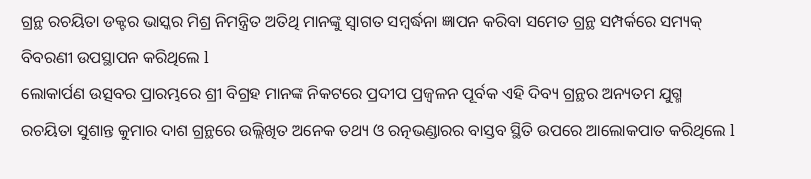ଗ୍ରନ୍ଥ ରଚୟିତା ଡକ୍ଟର ଭାସ୍କର ମିଶ୍ର ନିମନ୍ତ୍ରିତ ଅତିଥି ମାନଙ୍କୁ ସ୍ୱାଗତ ସମ୍ବର୍ଦ୍ଧନା ଜ୍ଞାପନ କରିବା ସମେତ ଗ୍ରନ୍ଥ ସମ୍ପର୍କରେ ସମ୍ୟକ୍ ବିବରଣୀ ଉପସ୍ଥାପନ କରିଥିଲେ l
ଲୋକାର୍ପଣ ଉତ୍ସବର ପ୍ରାରମ୍ଭରେ ଶ୍ରୀ ବିଗ୍ରହ ମାନଙ୍କ ନିକଟରେ ପ୍ରଦୀପ ପ୍ରଜ୍ୱଳନ ପୂର୍ବକ ଏହି ଦିବ୍ୟ ଗ୍ରନ୍ଥର ଅନ୍ୟତମ ଯୁଗ୍ମ ରଚୟିତା ସୁଶାନ୍ତ କୁମାର ଦାଶ ଗ୍ରନ୍ଥରେ ଉଲ୍ଲିଖିତ ଅନେକ ତଥ୍ୟ ଓ ରତ୍ନଭଣ୍ଡାରର ବାସ୍ତବ ସ୍ଥିତି ଉପରେ ଆଲୋକପାତ କରିଥିଲେ l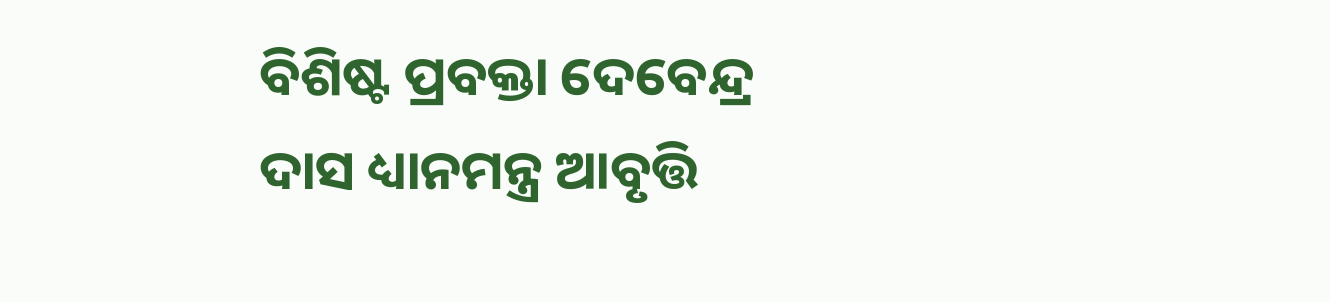ବିଶିଷ୍ଟ ପ୍ରବକ୍ତା ଦେବେନ୍ଦ୍ର ଦାସ ଧ୍ୟାନମନ୍ତ୍ର ଆବୃତ୍ତି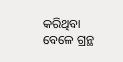କରିଥିବା ବେଳେ ଗ୍ରନ୍ଥ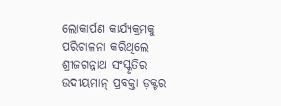ଲୋକାର୍ପଣ କାର୍ଯ୍ୟକ୍ରମକୁ ପରିଚାଳନା କରିଥିଲେ ଶ୍ରୀଜଗନ୍ନାଥ ସଂସ୍କୃତିର ଉଦୀୟମାନ୍ ପ୍ରବକ୍ତା ଡ଼କ୍ଟର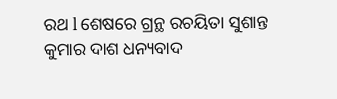ରଥ l ଶେଷରେ ଗ୍ରନ୍ଥ ରଚୟିତା ସୁଶାନ୍ତ କୁମାର ଦାଶ ଧନ୍ୟବାଦ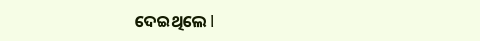ଦେଇଥିଲେ l